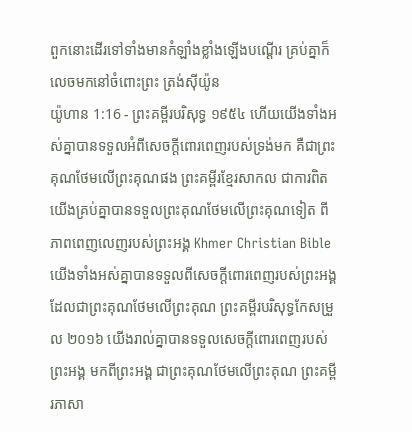ពួកនោះដើរទៅទាំងមានកំឡាំងខ្លាំងឡើងបណ្តើរ គ្រប់គ្នាក៏លេចមកនៅចំពោះព្រះ ត្រង់ស៊ីយ៉ូន
យ៉ូហាន 1:16 - ព្រះគម្ពីរបរិសុទ្ធ ១៩៥៤ ហើយយើងទាំងអស់គ្នាបានទទួលអំពីសេចក្ដីពោរពេញរបស់ទ្រង់មក គឺជាព្រះគុណថែមលើព្រះគុណផង ព្រះគម្ពីរខ្មែរសាកល ជាការពិត យើងគ្រប់គ្នាបានទទួលព្រះគុណថែមលើព្រះគុណទៀត ពីភាពពេញលេញរបស់ព្រះអង្គ Khmer Christian Bible យើងទាំងអស់គ្នាបានទទួលពីសេចក្ដីពោរពេញរបស់ព្រះអង្គដែលជាព្រះគុណថែមលើព្រះគុណ ព្រះគម្ពីរបរិសុទ្ធកែសម្រួល ២០១៦ យើងរាល់គ្នាបានទទួលសេចក្តីពោរពេញរបស់ព្រះអង្គ មកពីព្រះអង្គ ជាព្រះគុណថែមលើព្រះគុណ ព្រះគម្ពីរភាសា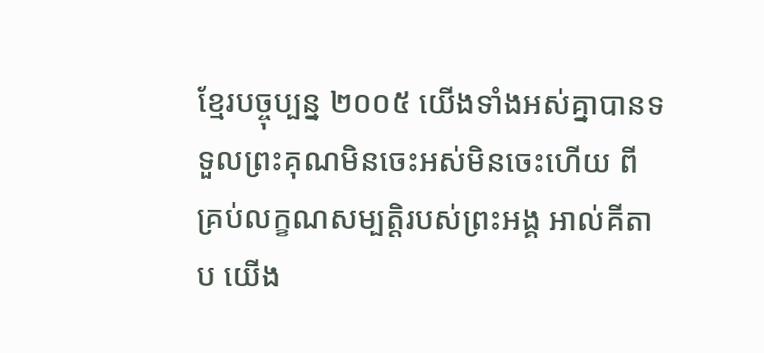ខ្មែរបច្ចុប្បន្ន ២០០៥ យើងទាំងអស់គ្នាបានទទួលព្រះគុណមិនចេះអស់មិនចេះហើយ ពីគ្រប់លក្ខណសម្បត្តិរបស់ព្រះអង្គ អាល់គីតាប យើង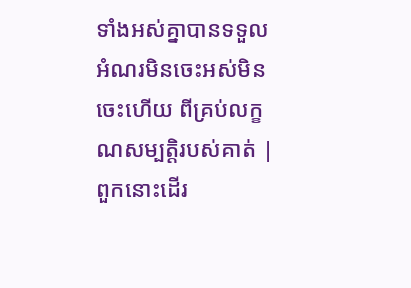ទាំងអស់គ្នាបានទទួលអំណរមិនចេះអស់មិនចេះហើយ ពីគ្រប់លក្ខណសម្បត្តិរបស់គាត់ |
ពួកនោះដើរ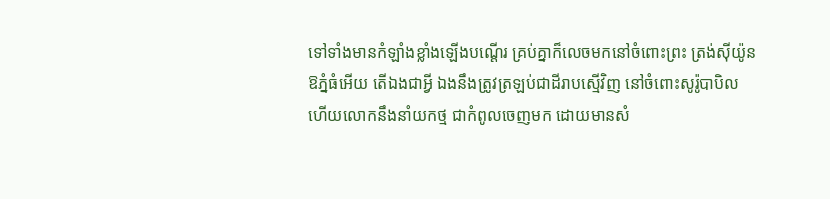ទៅទាំងមានកំឡាំងខ្លាំងឡើងបណ្តើរ គ្រប់គ្នាក៏លេចមកនៅចំពោះព្រះ ត្រង់ស៊ីយ៉ូន
ឱភ្នំធំអើយ តើឯងជាអ្វី ឯងនឹងត្រូវត្រឡប់ជាដីរាបស្មើវិញ នៅចំពោះសូរ៉ូបាបិល ហើយលោកនឹងនាំយកថ្ម ជាកំពូលចេញមក ដោយមានសំ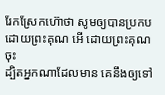រែកស្រែកហ៊ោថា សូមឲ្យបានប្រកបដោយព្រះគុណ អើ ដោយព្រះគុណចុះ
ដ្បិតអ្នកណាដែលមាន គេនឹងឲ្យទៅ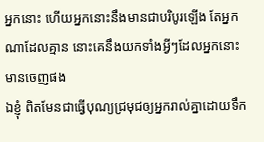អ្នកនោះ ហើយអ្នកនោះនឹងមានជាបរិបូរឡើង តែអ្នកណាដែលគ្មាន នោះគេនឹងយកទាំងអ្វីៗដែលអ្នកនោះមានចេញផង
ឯខ្ញុំ ពិតមែនជាធ្វើបុណ្យជ្រមុជឲ្យអ្នករាល់គ្នាដោយទឹក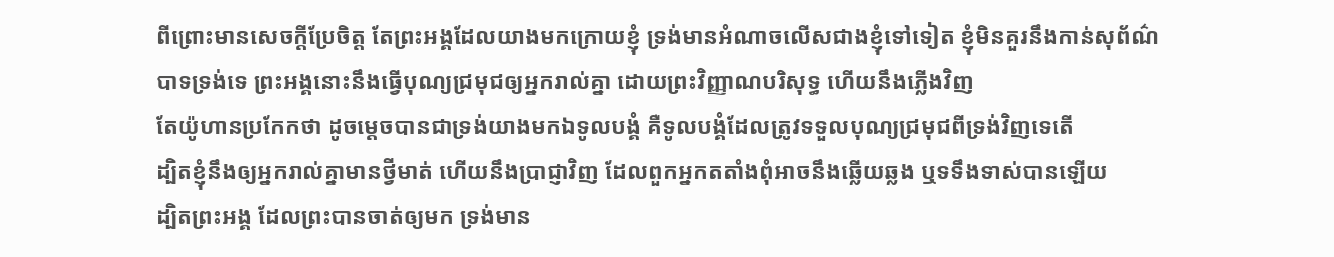ពីព្រោះមានសេចក្ដីប្រែចិត្ត តែព្រះអង្គដែលយាងមកក្រោយខ្ញុំ ទ្រង់មានអំណាចលើសជាងខ្ញុំទៅទៀត ខ្ញុំមិនគួរនឹងកាន់សុព័ណ៌បាទទ្រង់ទេ ព្រះអង្គនោះនឹងធ្វើបុណ្យជ្រមុជឲ្យអ្នករាល់គ្នា ដោយព្រះវិញ្ញាណបរិសុទ្ធ ហើយនឹងភ្លើងវិញ
តែយ៉ូហានប្រកែកថា ដូចម្តេចបានជាទ្រង់យាងមកឯទូលបង្គំ គឺទូលបង្គំដែលត្រូវទទួលបុណ្យជ្រមុជពីទ្រង់វិញទេតើ
ដ្បិតខ្ញុំនឹងឲ្យអ្នករាល់គ្នាមានថ្វីមាត់ ហើយនឹងប្រាជ្ញាវិញ ដែលពួកអ្នកតតាំងពុំអាចនឹងឆ្លើយឆ្លង ឬទទឹងទាស់បានឡើយ
ដ្បិតព្រះអង្គ ដែលព្រះបានចាត់ឲ្យមក ទ្រង់មាន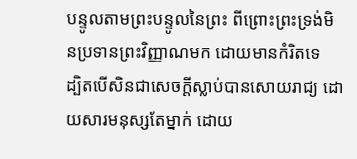បន្ទូលតាមព្រះបន្ទូលនៃព្រះ ពីព្រោះព្រះទ្រង់មិនប្រទានព្រះវិញ្ញាណមក ដោយមានកំរិតទេ
ដ្បិតបើសិនជាសេចក្ដីស្លាប់បានសោយរាជ្យ ដោយសារមនុស្សតែម្នាក់ ដោយ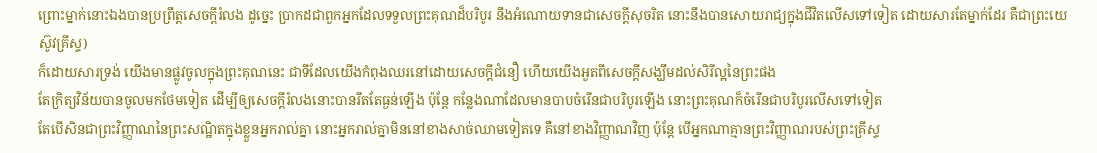ព្រោះម្នាក់នោះឯងបានប្រព្រឹត្តសេចក្ដីរំលង ដូច្នេះ ប្រាកដជាពួកអ្នកដែលទទួលព្រះគុណដ៏បរិបូរ នឹងអំណោយទានជាសេចក្ដីសុចរិត នោះនឹងបានសោយរាជ្យក្នុងជីវិតលើសទៅទៀត ដោយសារតែម្នាក់ដែរ គឺជាព្រះយេស៊ូវគ្រីស្ទ)
ក៏ដោយសារទ្រង់ យើងមានផ្លូវចូលក្នុងព្រះគុណនេះ ជាទីដែលយើងកំពុងឈរនៅដោយសេចក្ដីជំនឿ ហើយយើងអួតពីសេចក្ដីសង្ឃឹមដល់សិរីល្អនៃព្រះផង
តែក្រិត្យវិន័យបានចូលមកថែមទៀត ដើម្បីឲ្យសេចក្ដីរំលងនោះបានរឹតតែធ្ងន់ឡើង ប៉ុន្តែ កន្លែងណាដែលមានបាបចំរើនជាបរិបូរឡើង នោះព្រះគុណក៏ចំរើនជាបរិបូរលើសទៅទៀត
តែបើសិនជាព្រះវិញ្ញាណនៃព្រះសណ្ឋិតក្នុងខ្លួនអ្នករាល់គ្នា នោះអ្នករាល់គ្នាមិននៅខាងសាច់ឈាមទៀតទេ គឺនៅខាងវិញ្ញាណវិញ ប៉ុន្តែ បើអ្នកណាគ្មានព្រះវិញ្ញាណរបស់ព្រះគ្រីស្ទ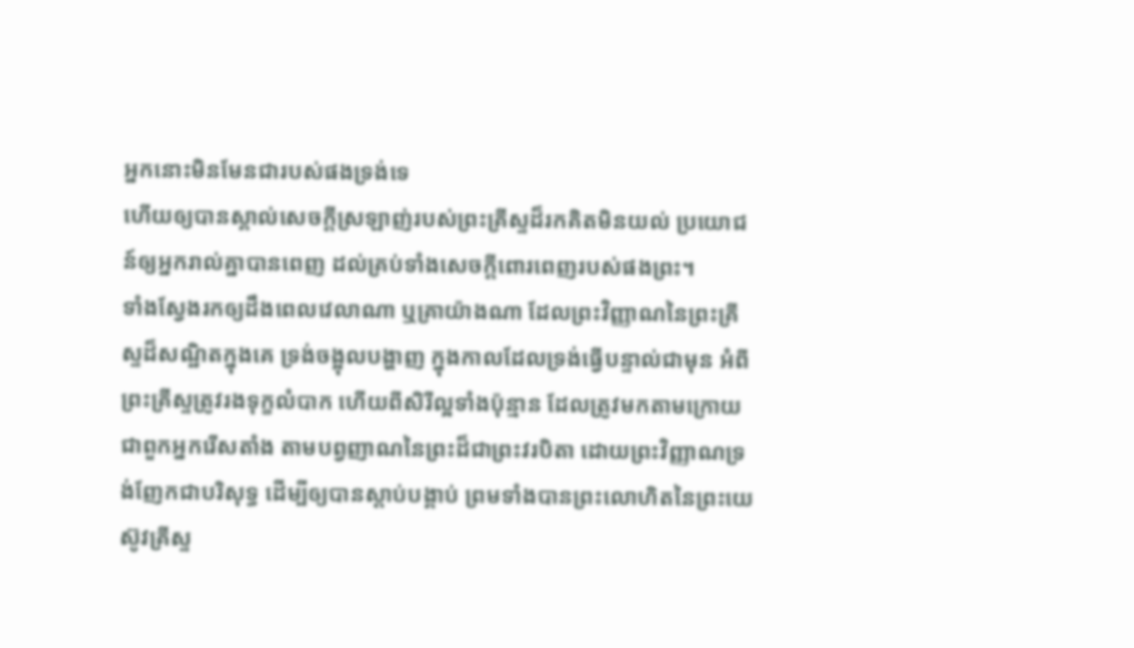អ្នកនោះមិនមែនជារបស់ផងទ្រង់ទេ
ហើយឲ្យបានស្គាល់សេចក្ដីស្រឡាញ់របស់ព្រះគ្រីស្ទដ៏រកគិតមិនយល់ ប្រយោជន៍ឲ្យអ្នករាល់គ្នាបានពេញ ដល់គ្រប់ទាំងសេចក្ដីពោរពេញរបស់ផងព្រះ។
ទាំងស្វែងរកឲ្យដឹងពេលវេលាណា ឬគ្រាយ៉ាងណា ដែលព្រះវិញ្ញាណនៃព្រះគ្រីស្ទដ៏សណ្ឋិតក្នុងគេ ទ្រង់ចង្អុលបង្ហាញ ក្នុងកាលដែលទ្រង់ធ្វើបន្ទាល់ជាមុន អំពីព្រះគ្រីស្ទត្រូវរងទុក្ខលំបាក ហើយពីសិរីល្អទាំងប៉ុន្មាន ដែលត្រូវមកតាមក្រោយ
ជាពួកអ្នករើសតាំង តាមបព្វញាណនៃព្រះដ៏ជាព្រះវរបិតា ដោយព្រះវិញ្ញាណទ្រង់ញែកជាបរិសុទ្ធ ដើម្បីឲ្យបានស្តាប់បង្គាប់ ព្រមទាំងបានព្រះលោហិតនៃព្រះយេស៊ូវគ្រីស្ទ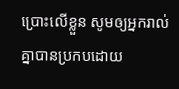ប្រោះលើខ្លួន សូមឲ្យអ្នករាល់គ្នាបានប្រកបដោយ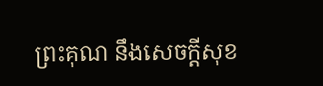ព្រះគុណ នឹងសេចក្ដីសុខ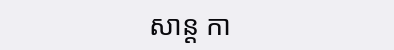សាន្ត កា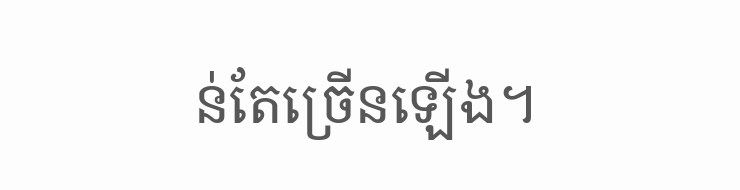ន់តែច្រើនឡើង។